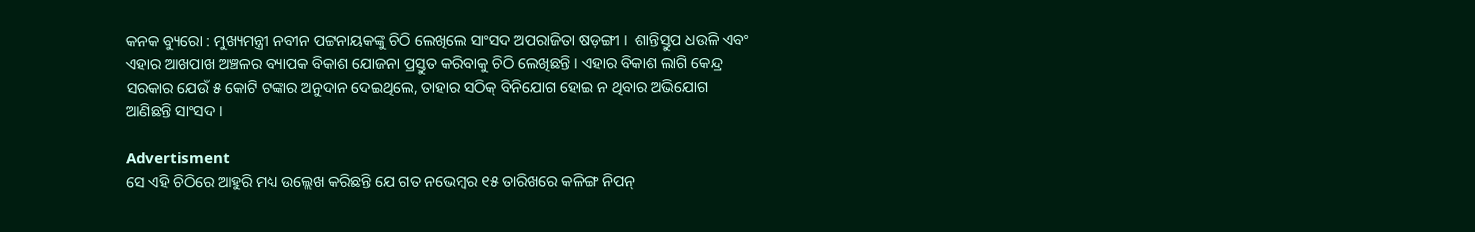କନକ ବ୍ୟୁରୋ : ମୁଖ୍ୟମନ୍ତ୍ରୀ ନବୀନ ପଟ୍ଟନାୟକଙ୍କୁ ଚିଠି ଲେଖିଲେ ସାଂସଦ ଅପରାଜିତା ଷଡ଼ଙ୍ଗୀ ।  ଶାନ୍ତିସ୍ତୁପ ଧଉଳି ଏବଂ ଏହାର ଆଖପାଖ ଅଞ୍ଚଳର ବ୍ୟାପକ ବିକାଶ ଯୋଜନା ପ୍ରସ୍ତୁତ କରିବାକୁ ଚିଠି ଲେଖିଛନ୍ତି । ଏହାର ବିକାଶ ଲାଗି କେନ୍ଦ୍ର ସରକାର ଯେଉଁ ୫ କୋଟି ଟଙ୍କାର ଅନୁଦାନ ଦେଇଥିଲେ, ତାହାର ସଠିକ୍ ବିନିଯୋଗ ହୋଇ ନ ଥିବାର ଅଭିଯୋଗ ଆଣିଛନ୍ତି ସାଂସଦ ।

Advertisment
ସେ ଏହି ଚିଠିରେ ଆହୁରି ମଧ୍ୟ ଉଲ୍ଲେଖ କରିଛନ୍ତି ଯେ ଗତ ନଭେମ୍ବର ୧୫ ତାରିଖରେ କଳିଙ୍ଗ ନିପନ୍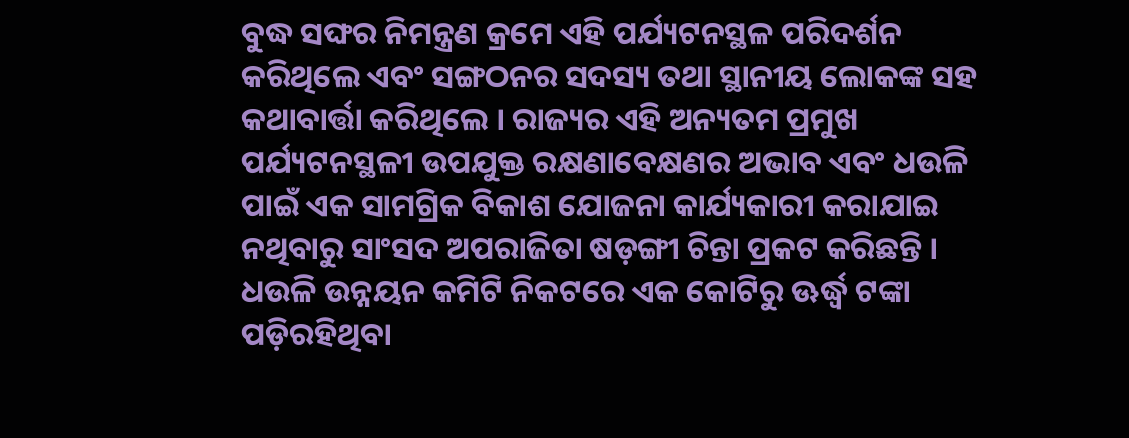ବୁଦ୍ଧ ସଙ୍ଘର ନିମନ୍ତ୍ରଣ କ୍ରମେ ଏହି ପର୍ଯ୍ୟଟନସ୍ଥଳ ପରିଦର୍ଶନ କରିଥିଲେ ଏବଂ ସଙ୍ଗଠନର ସଦସ୍ୟ ତଥା ସ୍ଥାନୀୟ ଲୋକଙ୍କ ସହ କଥାବାର୍ତ୍ତା କରିଥିଲେ । ରାଜ୍ୟର ଏହି ଅନ୍ୟତମ ପ୍ରମୁଖ ପର୍ଯ୍ୟଟନସ୍ଥଳୀ ଉପଯୁକ୍ତ ରକ୍ଷଣାବେକ୍ଷଣର ଅଭାବ ଏବଂ ଧଉଳି ପାଇଁ ଏକ ସାମଗ୍ରିକ ବିକାଶ ଯୋଜନା କାର୍ଯ୍ୟକାରୀ କରାଯାଇ ନଥିବାରୁ ସାଂସଦ ଅପରାଜିତା ଷଡ଼ଙ୍ଗୀ ଚିନ୍ତା ପ୍ରକଟ କରିଛନ୍ତି । ଧଉଳି ଉନ୍ନୟନ କମିଟି ନିକଟରେ ଏକ କୋଟିରୁ ଊର୍ଦ୍ଧ୍ୱ ଟଙ୍କା ପଡ଼ିରହିଥିବା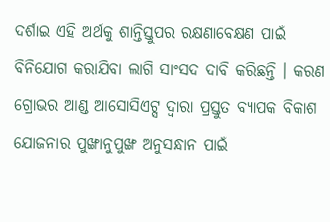ଦର୍ଶାଇ ଏହି ଅର୍ଥକୁ ଶାନ୍ତିସ୍ତୁପର ରକ୍ଷଣାବେକ୍ଷଣ ପାଇଁ ବିନିଯୋଗ କରାଯିବା ଲାଗି ସାଂସଦ ଦାବି କରିଛନ୍ତି । କରଣ ଗ୍ରୋଭର ଆଣ୍ଡ ଆସୋସିଏଟ୍ସ ଦ୍ବାରା ପ୍ରସ୍ତୁତ ବ୍ୟାପକ ବିକାଶ ଯୋଜନାର ପୁଙ୍ଖାନୁପୁଙ୍ଖ ଅନୁସନ୍ଧାନ ପାଇଁ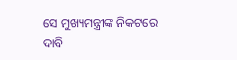ସେ ମୁଖ୍ୟମନ୍ତ୍ରୀଙ୍କ ନିକଟରେ ଦାବି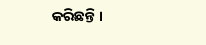କରିଛନ୍ତି ।